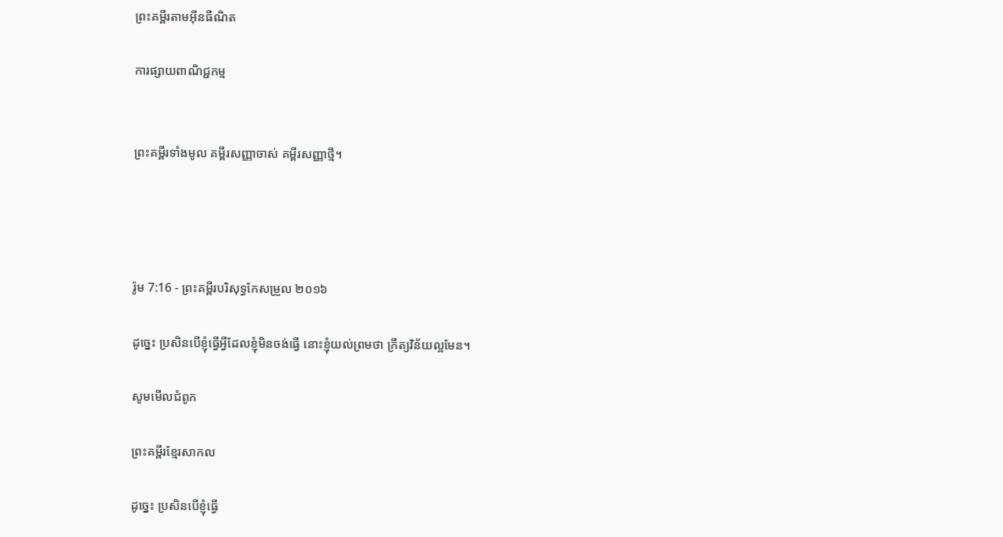ព្រះគម្ពីរតាមអ៊ីនធឺណិត

ការផ្សាយពាណិជ្ជកម្ម


ព្រះគម្ពីរទាំងមូល គម្ពីរសញ្ញាចាស់ គម្ពីរសញ្ញាថ្មី។




រ៉ូម 7:16 - ព្រះគម្ពីរបរិសុទ្ធកែសម្រួល ២០១៦

ដូច្នេះ ប្រសិន‌បើខ្ញុំធ្វើអ្វីដែលខ្ញុំមិនចង់ធ្វើ នោះខ្ញុំយល់ព្រមថា ក្រឹត្យ‌វិន័យល្អមែន។

សូមមើលជំពូក

ព្រះគម្ពីរខ្មែរសាកល

ដូច្នេះ ប្រសិនបើខ្ញុំធ្វើ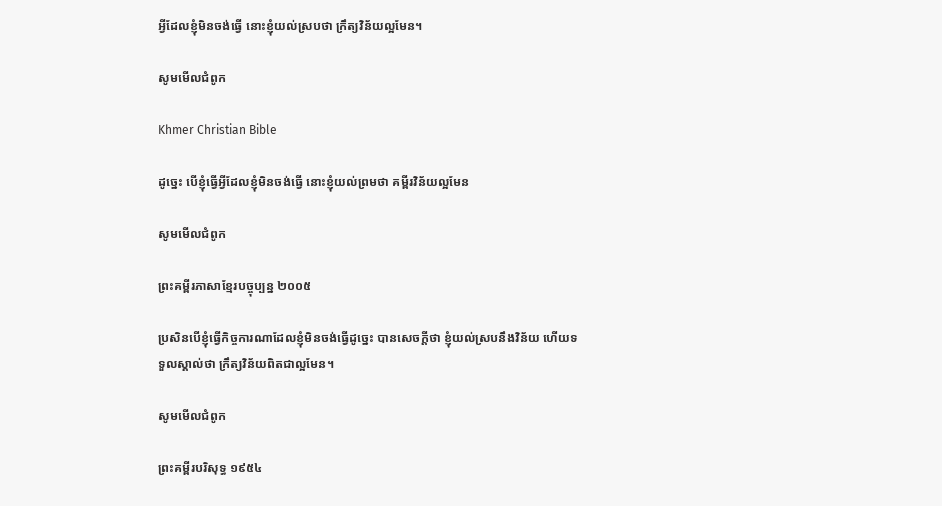អ្វីដែលខ្ញុំមិនចង់ធ្វើ នោះខ្ញុំយល់ស្របថា ក្រឹត្យវិន័យល្អមែន។

សូមមើលជំពូក

Khmer Christian Bible

ដូច្នេះ បើខ្ញុំធ្វើអ្វីដែលខ្ញុំមិនចង់ធ្វើ នោះខ្ញុំយល់ព្រមថា គម្ពីរវិន័យល្អមែន

សូមមើលជំពូក

ព្រះគម្ពីរភាសាខ្មែរបច្ចុប្បន្ន ២០០៥

ប្រសិនបើខ្ញុំធ្វើកិច្ចការណាដែលខ្ញុំមិនចង់ធ្វើដូច្នេះ បានសេចក្ដីថា ខ្ញុំយល់ស្របនឹងវិន័យ ហើយទទួលស្គាល់ថា ក្រឹត្យ‌វិន័យពិតជាល្អមែន។

សូមមើលជំពូក

ព្រះគម្ពីរបរិសុទ្ធ ១៩៥៤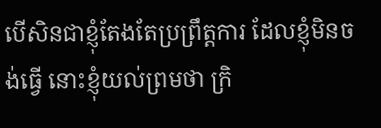បើសិនជាខ្ញុំតែង‌តែប្រព្រឹត្តការ ដែលខ្ញុំមិនចង់ធ្វើ នោះខ្ញុំយល់ព្រមថា ក្រិ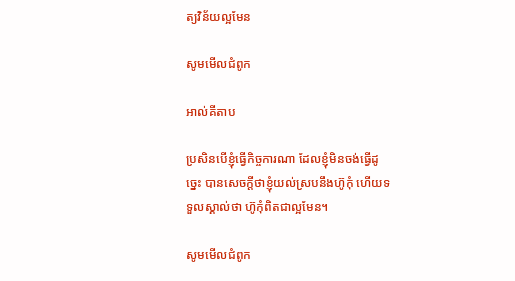ត្យ‌វិន័យល្អមែន

សូមមើលជំពូក

អាល់គីតាប

ប្រសិនបើខ្ញុំធ្វើកិច្ចការណា ដែលខ្ញុំមិនចង់ធ្វើដូច្នេះ បានសេចក្ដីថាខ្ញុំយល់ស្របនឹងហ៊ូកុំ ហើយទទួលស្គាល់ថា ហ៊ូកុំពិតជាល្អមែន។

សូមមើលជំពូក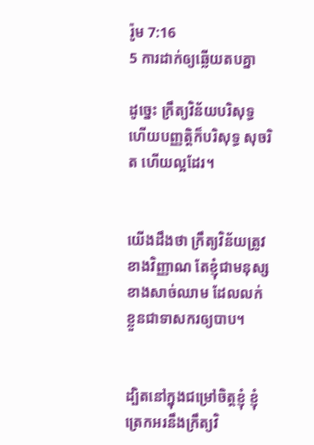រ៉ូម 7:16
5 ការដាក់ឲ្យឆ្លើយតបគ្នា

ដូច្នេះ ក្រឹត្យ‌វិន័យបរិសុទ្ធ ហើយបញ្ញត្តិក៏បរិសុទ្ធ សុចរិត ហើយល្អដែរ។


យើងដឹងថា ក្រឹត្យ‌វិន័យត្រូវខាងវិញ្ញាណ តែខ្ញុំជាមនុស្សខាងសាច់ឈាម ដែលលក់ខ្លួនជាទាសករឲ្យបាប។


ដ្បិតនៅក្នុងជម្រៅចិត្តខ្ញុំ ខ្ញុំត្រេកអរនឹងក្រឹត្យ‌វិ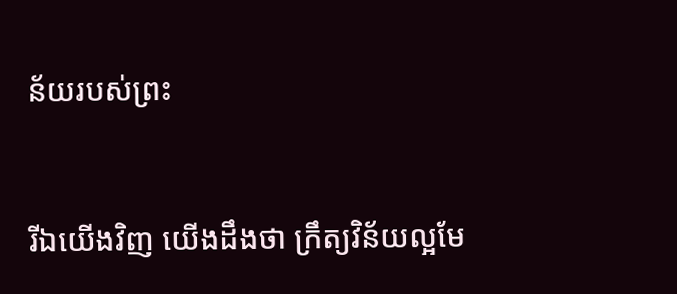ន័យរបស់ព្រះ


រីឯយើងវិញ យើងដឹងថា ក្រឹត្យ‌វិន័យល្អមែ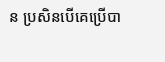ន ប្រសិន‌បើគេប្រើបា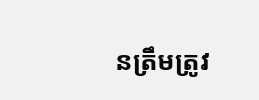នត្រឹមត្រូវ